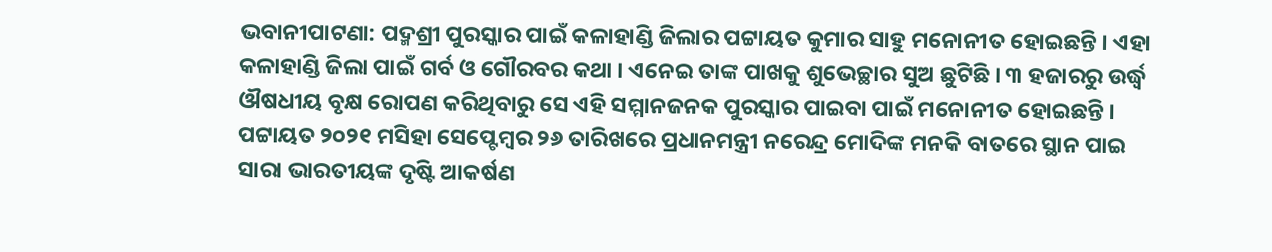ଭବାନୀପାଟଣା: ପଦ୍ମଶ୍ରୀ ପୁରସ୍କାର ପାଇଁ କଳାହାଣ୍ଡି ଜିଲାର ପଟ୍ଟାୟତ କୁମାର ସାହୁ ମନୋନୀତ ହୋଇଛନ୍ତି । ଏହା କଳାହାଣ୍ଡି ଜିଲା ପାଇଁ ଗର୍ବ ଓ ଗୌରବର କଥା । ଏନେଇ ତାଙ୍କ ପାଖକୁ ଶୁଭେଚ୍ଛାର ସୁଅ ଛୁଟିଛି । ୩ ହଜାରରୁ ଉର୍ଦ୍ଧ୍ୱ ଔଷଧୀୟ ବୃକ୍ଷ ରୋପଣ କରିଥିବାରୁ ସେ ଏହି ସମ୍ମାନଜନକ ପୁରସ୍କାର ପାଇବା ପାଇଁ ମନୋନୀତ ହୋଇଛନ୍ତି । ପଟ୍ଟାୟତ ୨୦୨୧ ମସିହା ସେପ୍ଟେମ୍ବର ୨୬ ତାରିଖରେ ପ୍ରଧାନମନ୍ତ୍ରୀ ନରେନ୍ଦ୍ର ମୋଦିଙ୍କ ମନକି ବାତରେ ସ୍ଥାନ ପାଇ ସାରା ଭାରତୀୟଙ୍କ ଦୃଷ୍ଟି ଆକର୍ଷଣ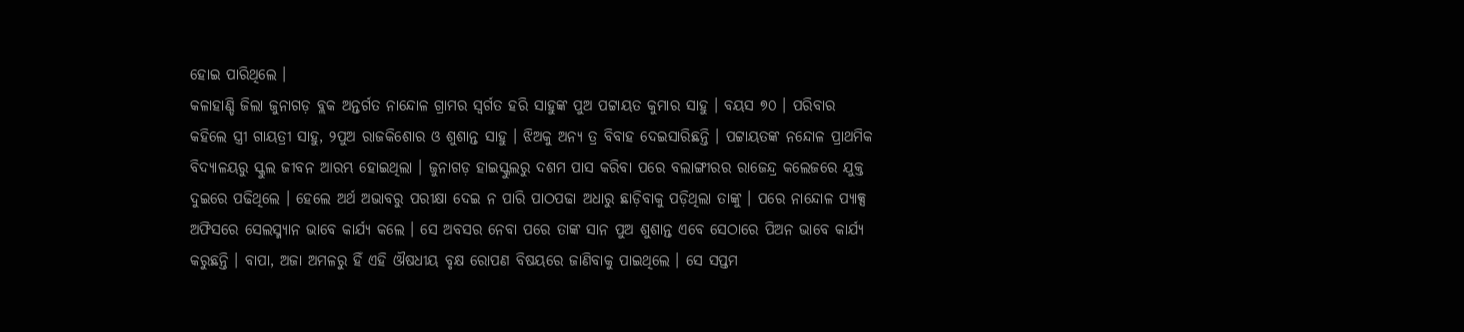ହୋଇ ପାରିଥିଲେ ।
କଳାହାଣ୍ଡି ଜିଲା ଜୁନାଗଡ଼ ବ୍ଲକ ଅନ୍ତର୍ଗତ ନାନ୍ଦୋଳ ଗ୍ରାମର ସ୍ୱର୍ଗତ ହରି ସାହୁଙ୍କ ପୁଅ ପଟ୍ଟାୟତ କୁମାର ସାହୁ । ବୟସ ୭୦ । ପରିବାର କହିଲେ ସ୍ତ୍ରୀ ଗାୟତ୍ରୀ ସାହୁ, ୨ପୁଅ ରାଜକିଶୋର ଓ ଶୁଶାନ୍ତ ସାହୁ । ଝିଅକୁ ଅନ୍ୟ ତ୍ର ବିବାହ ଦେଇସାରିଛନ୍ତି । ପଟ୍ଟାୟତଙ୍କ ନନ୍ଦୋଳ ପ୍ରାଥମିକ ବିଦ୍ୟାଳୟରୁ ସ୍କୁଲ ଜୀବନ ଆରମ୍ଭ ହୋଇଥିଲା । ଜୁନାଗଡ଼ ହାଇସ୍କୁଲରୁ ଦଶମ ପାସ କରିବା ପରେ ବଲାଙ୍ଗୀରର ରାଜେନ୍ଦ୍ର କଲେଜରେ ଯୁକ୍ତ ଦୁଇରେ ପଢିଥିଲେ । ହେଲେ ଅର୍ଥ ଅଭାବରୁ ପରୀକ୍ଷା ଦେଇ ନ ପାରି ପାଠପଢା ଅଧାରୁ ଛାଡ଼ିବାକୁ ପଡ଼ିଥିଲା ତାଙ୍କୁ । ପରେ ନାନ୍ଦୋଳ ପ୍ୟାକ୍ସ ଅଫିସରେ ସେଲସ୍ମ୍ୟାନ ଭାବେ କାର୍ଯ୍ୟ କଲେ । ସେ ଅବସର ନେବା ପରେ ତାଙ୍କ ସାନ ପୁଅ ଶୁଶାନ୍ତ ଏବେ ସେଠାରେ ପିଅନ ଭାବେ କାର୍ଯ୍ୟ କରୁଛନ୍ତି । ବାପା, ଅଜା ଅମଳରୁ ହିଁ ଏହି ଔଷଧୀୟ ବୃକ୍ଷ ରୋପଣ ବିଷୟରେ ଜାଣିବାକୁ ପାଇଥିଲେ । ସେ ସପ୍ତମ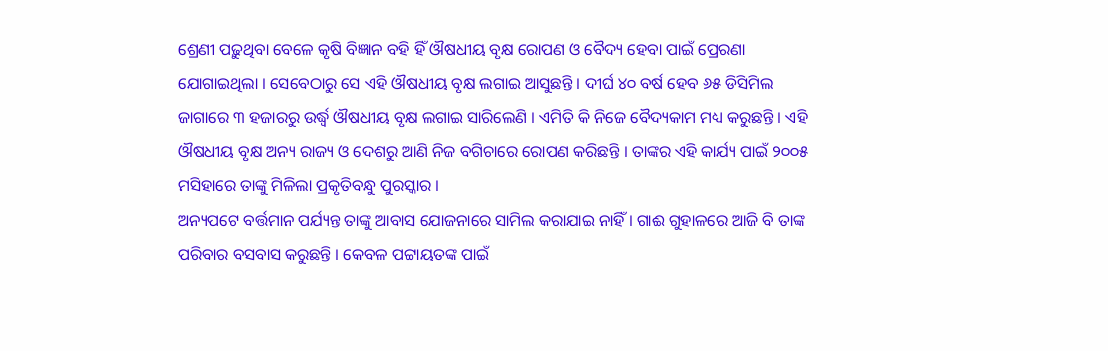ଶ୍ରେଣୀ ପଢ଼ୁଥିବା ବେଳେ କୃଷି ବିଜ୍ଞାନ ବହି ହିଁ ଔଷଧୀୟ ବୃକ୍ଷ ରୋପଣ ଓ ବୈଦ୍ୟ ହେବା ପାଇଁ ପ୍ରେରଣା ଯୋଗାଇଥିଲା । ସେବେଠାରୁ ସେ ଏହି ଔଷଧୀୟ ବୃକ୍ଷ ଲଗାଇ ଆସୁଛନ୍ତି । ଦୀର୍ଘ ୪୦ ବର୍ଷ ହେବ ୬୫ ଡିସିମିଲ ଜାଗାରେ ୩ ହଜାରରୁ ଉର୍ଦ୍ଧ୍ୱ ଔଷଧୀୟ ବୃକ୍ଷ ଲଗାଇ ସାରିଲେଣି । ଏମିତି କି ନିଜେ ବୈଦ୍ୟକାମ ମଧ୍ୟ କରୁଛନ୍ତି । ଏହି ଔଷଧୀୟ ବୃକ୍ଷ ଅନ୍ୟ ରାଜ୍ୟ ଓ ଦେଶରୁ ଆଣି ନିଜ ବଗିଚାରେ ରୋପଣ କରିଛନ୍ତି । ତାଙ୍କର ଏହି କାର୍ଯ୍ୟ ପାଇଁ ୨୦୦୫ ମସିହାରେ ତାଙ୍କୁ ମିଳିଲା ପ୍ରକୃତିବନ୍ଧୁ ପୁରସ୍କାର ।
ଅନ୍ୟପଟେ ବର୍ତ୍ତମାନ ପର୍ଯ୍ୟନ୍ତ ତାଙ୍କୁ ଆବାସ ଯୋଜନାରେ ସାମିଲ କରାଯାଇ ନାହିଁ । ଗାଈ ଗୁହାଳରେ ଆଜି ବି ତାଙ୍କ ପରିବାର ବସବାସ କରୁଛନ୍ତି । କେବଳ ପଟ୍ଟାୟତଙ୍କ ପାଇଁ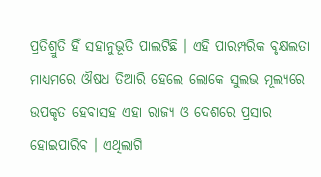ପ୍ରତିଶ୍ରୁତି ହିଁ ସହାନୁଭୂତି ପାଲଟିଛି । ଏହି ପାରମ୍ପରିକ ବୃକ୍ଷଲତା ମାଧ୍ୟମରେ ଔଷଧ ତିଆରି ହେଲେ ଲୋକେ ସୁଲଭ ମୂଲ୍ୟରେ ଉପକୃତ ହେବାସହ ଏହା ରାଜ୍ୟ ଓ ଦେଶରେ ପ୍ରସାର ହୋଇପାରିବ । ଏଥିଲାଗି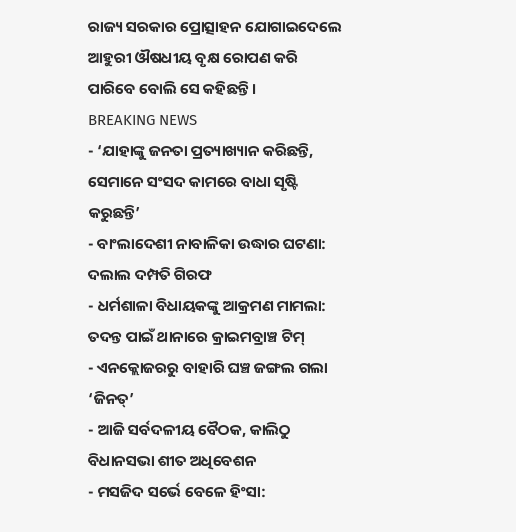ରାଜ୍ୟ ସରକାର ପ୍ରୋତ୍ସାହନ ଯୋଗାଇଦେଲେ ଆହୁରୀ ଔଷଧୀୟ ବୃକ୍ଷ ରୋପଣ କରି ପାରିବେ ବୋଲି ସେ କହିଛନ୍ତି ।
BREAKING NEWS
- ‘ଯାହାଙ୍କୁ ଜନତା ପ୍ରତ୍ୟାଖ୍ୟାନ କରିଛନ୍ତି, ସେମାନେ ସଂସଦ କାମରେ ବାଧା ସୃଷ୍ଟି କରୁଛନ୍ତି’
- ବାଂଲାଦେଶୀ ନାବାଳିକା ଉଦ୍ଧାର ଘଟଣା: ଦଲାଲ ଦମ୍ପତି ଗିରଫ
- ଧର୍ମଶାଳା ବିଧାୟକଙ୍କୁ ଆକ୍ରମଣ ମାମଲା: ତଦନ୍ତ ପାଇଁ ଥାନାରେ କ୍ରାଇମବ୍ରାଞ୍ଚ ଟିମ୍
- ଏନକ୍ଲୋଜରରୁ ବାହାରି ଘଞ୍ଚ ଜଙ୍ଗଲ ଗଲା ‘ଜିନତ୍’
- ଆଜି ସର୍ବଦଳୀୟ ବୈଠକ, କାଲିଠୁ ବିଧାନସଭା ଶୀତ ଅଧିବେଶନ
- ମସଜିଦ ସର୍ଭେ ବେଳେ ହିଂସା: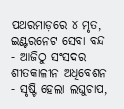ପଥରମାଡ଼ରେ ୪ ମୃତ, ଇଣ୍ଟରନେଟ ସେବା ବନ୍ଦ
- ଆଜିଠୁ ସଂସଦର ଶୀତକାଳୀନ ଅଧିବେଶନ
- ସୃଷ୍ଟି ହେଲା ଲଘୁଚାପ,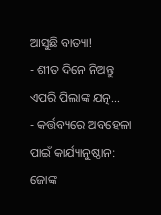ଆସୁଛି ବାତ୍ୟା!
- ଶୀତ ଦିନେ ନିଅନ୍ତୁ ଏପରି ପିଲାଙ୍କ ଯତ୍ନ…
- କର୍ତ୍ତବ୍ୟରେ ଅବହେଳା ପାଇଁ କାର୍ଯ୍ୟାନୁଷ୍ଠାନ: ଜୋଙ୍କ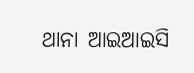ଥାନା ଆଇଆଇସି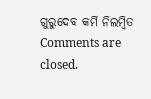ଗୁରୁଦେବ କର୍ମି ନିଲମ୍ବିତ
Comments are closed.